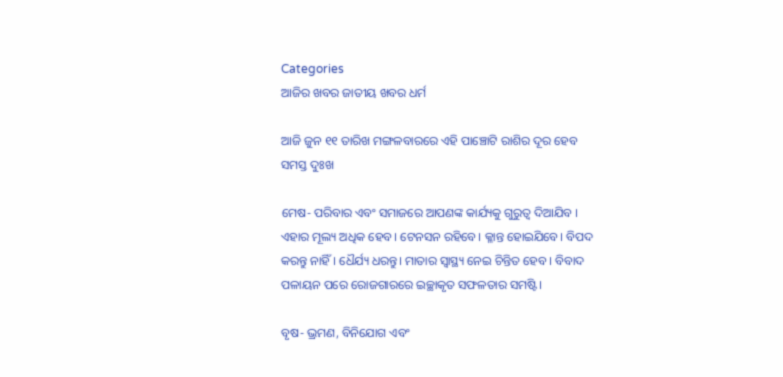Categories
ଆଜିର ଖବର ଜାତୀୟ ଖବର ଧର୍ମ

ଆଜି ଜୁନ ୧୧ ତାରିଖ ମଙ୍ଗଳବାରରେ ଏହି ପାଞ୍ଚୋଟି ରାଶିର ଦୂର ହେବ ସମସ୍ତ ଦୁଃଖ

ମେଷ- ପରିବାର ଏବଂ ସମାଜରେ ଆପଣଙ୍କ କାର୍ଯ୍ୟକୁ ଗୁରୁତ୍ୱ ଦିଆଯିବ । ଏହାର ମୂଲ୍ୟ ଅଧିକ ହେବ। ଟେନସନ ରହିବେ। କ୍ଳାନ୍ତ ହୋଇଯିବେ। ବିପଦ କରନ୍ତୁ ନାହିଁ । ଧୈର୍ଯ୍ୟ ଧରନ୍ତୁ। ମାତାର ସ୍ୱାସ୍ଥ୍ୟ ନେଇ ଚିନ୍ତିତ ହେବ । ବିବାଦ ପଳାୟନ ପରେ ରୋଜଗାରରେ ଇଚ୍ଛାକୃତ ସଫଳତାର ସମଷ୍ଟି।

ବୃଷ- ଭ୍ରମଣ, ବିନିଯୋଗ ଏବଂ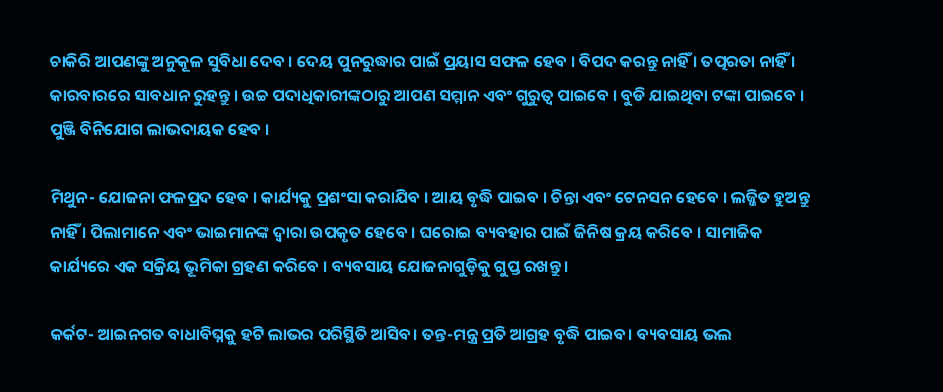ଚାକିରି ଆପଣଙ୍କୁ ଅନୁକୂଳ ସୁବିଧା ଦେବ । ଦେୟ ପୁନରୁଦ୍ଧାର ପାଇଁ ପ୍ରୟାସ ସଫଳ ହେବ । ବିପଦ କରନ୍ତୁ ନାହିଁ । ତତ୍ପରତା ନାହିଁ । କାରବାରରେ ସାବଧାନ ରୁହନ୍ତୁ । ଉଚ୍ଚ ପଦାଧିକାରୀଙ୍କଠାରୁ ଆପଣ ସମ୍ମାନ ଏବଂ ଗୁରୁତ୍ୱ ପାଇବେ । ବୁଡି ଯାଇଥିବା ଟଙ୍କା ପାଇବେ । ପୁଞ୍ଜି ବିନିଯୋଗ ଲାଭଦାୟକ ହେବ ।

ମିଥୁନ- ଯୋଜନା ଫଳପ୍ରଦ ହେବ । କାର୍ଯ୍ୟକୁ ପ୍ରଶଂସା କରାଯିବ । ଆୟ ବୃଦ୍ଧି ପାଇବ । ଚିନ୍ତା ଏବଂ ଟେନସନ ହେବେ । ଲଜ୍ଜିତ ହୁଅନ୍ତୁ ନାହିଁ । ପିଲାମାନେ ଏବଂ ଭାଇମାନଙ୍କ ଦ୍ୱାରା ଉପକୃତ ହେବେ । ଘରୋଇ ବ୍ୟବହାର ପାଇଁ ଜିନିଷ କ୍ରୟ କରିବେ । ସାମାଜିକ କାର୍ଯ୍ୟରେ ଏକ ସକ୍ରିୟ ଭୂମିକା ଗ୍ରହଣ କରିବେ । ବ୍ୟବସାୟ ଯୋଜନାଗୁଡ଼ିକୁ ଗୁପ୍ତ ରଖନ୍ତୁ ।

କର୍କଟ- ଆଇନଗତ ବାଧାବିଘ୍ନକୁ ହଟି ଲାଭର ପରିସ୍ଥିତି ଆସିବ। ତନ୍ତ-ମନ୍ତ୍ର ପ୍ରତି ଆଗ୍ରହ ବୃଦ୍ଧି ପାଇବ। ବ୍ୟବସାୟ ଭଲ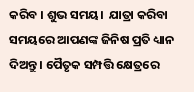କରିବ । ଶୁଭ ସମୟ।  ଯାତ୍ରା କରିବା ସମୟରେ ଆପଣଙ୍କ ଜିନିଷ ପ୍ରତି ଧ୍ୟାନ ଦିଅନ୍ତୁ । ପୈତୃକ ସମ୍ପତ୍ତି କ୍ଷେତ୍ରରେ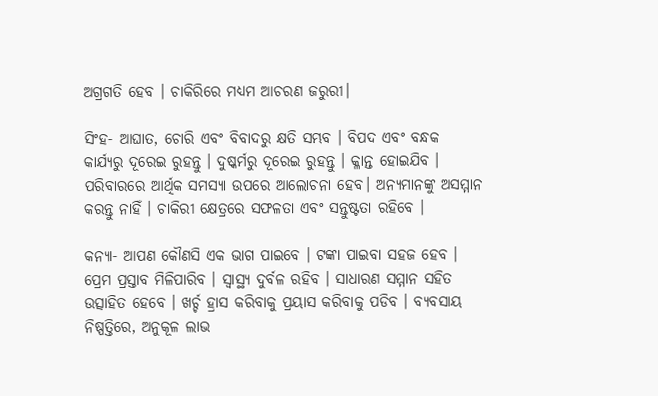ଅଗ୍ରଗତି ହେବ । ଚାକିରିରେ ମଧ୍ୟମ ଆଚରଣ ଜରୁରୀ।

ସିଂହ- ଆଘାତ, ଚୋରି ଏବଂ ବିବାଦରୁ କ୍ଷତି ସମ୍ଭବ । ବିପଦ ଏବଂ ବନ୍ଧକ କାର୍ଯ୍ୟରୁ ଦୂରେଇ ରୁହନ୍ତୁ । ଦୁଷ୍କର୍ମରୁ ଦୂରେଇ ରୁହନ୍ତୁ । କ୍ଳାନ୍ତ ହୋଇଯିବ । ପରିବାରରେ ଆର୍ଥିକ ସମସ୍ୟା ଉପରେ ଆଲୋଚନା ହେବ। ଅନ୍ୟମାନଙ୍କୁ ଅସମ୍ମାନ କରନ୍ତୁ ନାହିଁ । ଚାକିରୀ କ୍ଷେତ୍ରରେ ସଫଳତା ଏବଂ ସନ୍ତୁଷ୍ଟତା ରହିବେ ।

କନ୍ୟା- ଆପଣ କୌଣସି ଏକ ଭାଗ ପାଇବେ । ଟଙ୍କା ପାଇବା ସହଜ ହେବ । ପ୍ରେମ ପ୍ରସ୍ତାବ ମିଳିପାରିବ । ସ୍ୱାସ୍ଥ୍ୟ ଦୁର୍ବଳ ରହିବ । ସାଧାରଣ ସମ୍ମାନ ସହିତ ଉତ୍ସାହିତ ହେବେ । ଖର୍ଚ୍ଚ ହ୍ରାସ କରିବାକୁ ପ୍ରୟାସ କରିବାକୁ ପଡିବ । ବ୍ୟବସାୟ ନିଷ୍ପତ୍ତିରେ, ଅନୁକୂଳ ଲାଭ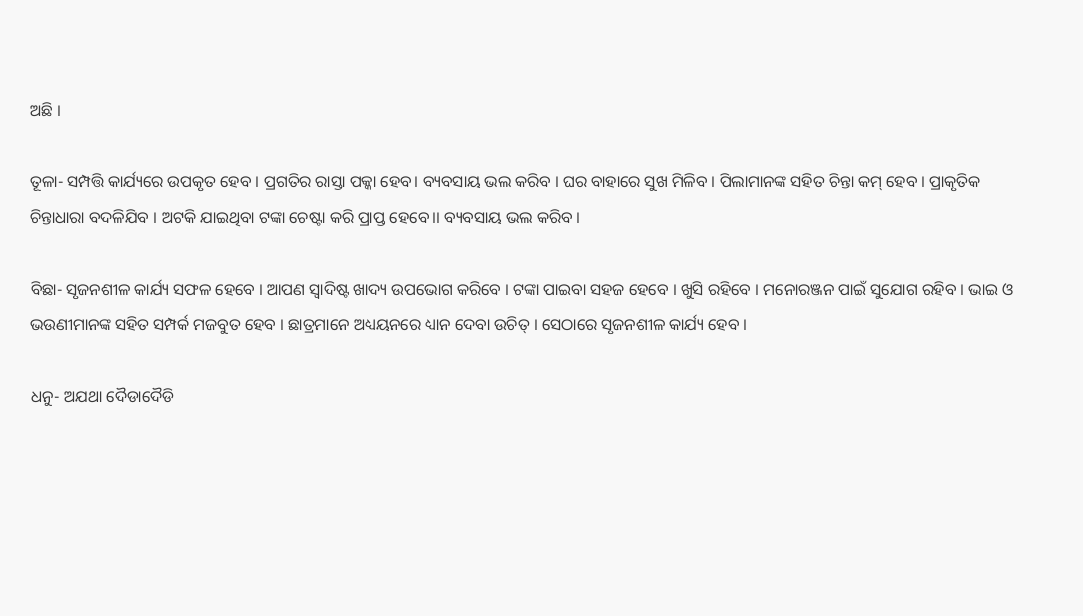ଅଛି ।

ତୂଳା- ସମ୍ପତ୍ତି କାର୍ଯ୍ୟରେ ଉପକୃତ ହେବ । ପ୍ରଗତିର ରାସ୍ତା ପକ୍କା ହେବ। ବ୍ୟବସାୟ ଭଲ କରିବ । ଘର ବାହାରେ ସୁଖ ମିଳିବ । ପିଲାମାନଙ୍କ ସହିତ ଚିନ୍ତା କମ୍ ହେବ । ପ୍ରାକୃତିକ ଚିନ୍ତାଧାରା ବଦଳିଯିବ । ଅଟକି ଯାଇଥିବା ଟଙ୍କା ଚେଷ୍ଟା କରି ପ୍ରାପ୍ତ ହେବେ।। ବ୍ୟବସାୟ ଭଲ କରିବ ।

ବିଛା- ସୃଜନଶୀଳ କାର୍ଯ୍ୟ ସଫଳ ହେବେ । ଆପଣ ସ୍ୱାଦିଷ୍ଟ ଖାଦ୍ୟ ଉପଭୋଗ କରିବେ । ଟଙ୍କା ପାଇବା ସହଜ ହେବେ । ଖୁସି ରହିବେ । ମନୋରଞ୍ଜନ ପାଇଁ ସୁଯୋଗ ରହିବ । ଭାଇ ଓ ଭଉଣୀମାନଙ୍କ ସହିତ ସମ୍ପର୍କ ମଜବୁତ ହେବ । ଛାତ୍ରମାନେ ଅଧ୍ୟୟନରେ ଧ୍ୟାନ ଦେବା ଉଚିତ୍ । ସେଠାରେ ସୃଜନଶୀଳ କାର୍ଯ୍ୟ ହେବ ।

ଧନୁ- ଅଯଥା ଦୈଡାଦୈଡି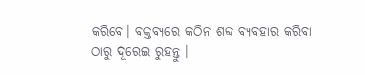କରିବେ। ବକ୍ତବ୍ୟରେ କଠିନ ଶବ୍ଦ ବ୍ୟବହାର କରିବା ଠାରୁ ଦୂରେଇ ରୁହନ୍ତୁ ।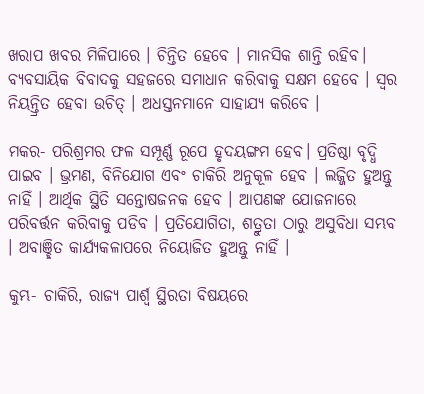ଖରାପ ଖବର ମିଳିପାରେ । ଚିନ୍ତିତ ହେବେ । ମାନସିକ ଶାନ୍ତି ରହିବ। ବ୍ୟବସାୟିକ ବିବାଦକୁ ସହଜରେ ସମାଧାନ କରିବାକୁ ସକ୍ଷମ ହେବେ । ସ୍ୱର ନିୟନ୍ତ୍ରିତ ହେବା ଉଚିତ୍ । ଅଧସ୍ତନମାନେ ସାହାଯ୍ୟ କରିବେ ।

ମକର- ପରିଶ୍ରମର ଫଳ ସମ୍ପୂର୍ଣ୍ଣ ରୂପେ ହୃଦୟଙ୍ଗମ ହେବ। ପ୍ରତିଷ୍ଠା ବୃଦ୍ଧି ପାଇବ । ଭ୍ରମଣ, ବିନିଯୋଗ ଏବଂ ଚାକିରି ଅନୁକୂଳ ହେବ । ଲଜ୍ଜିତ ହୁଅନ୍ତୁ ନାହିଁ । ଆର୍ଥିକ ସ୍ଥିତି ସନ୍ତୋଷଜନକ ହେବ । ଆପଣଙ୍କ ଯୋଜନାରେ ପରିବର୍ତ୍ତନ କରିବାକୁ ପଡିବ । ପ୍ରତିଯୋଗିତା, ଶତ୍ରୁତା ଠାରୁ ଅସୁବିଧା ସମ୍ଭବ । ଅବାଞ୍ଛିତ କାର୍ଯ୍ୟକଳାପରେ ନିୟୋଜିତ ହୁଅନ୍ତୁ ନାହିଁ ।

କୁମ୍ଭ- ଚାକିରି, ରାଜ୍ୟ ପାର୍ଶ୍ୱ ସ୍ଥିରତା ବିଷୟରେ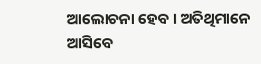ଆଲୋଚନା ହେବ । ଅତିଥିମାନେ ଆସିବେ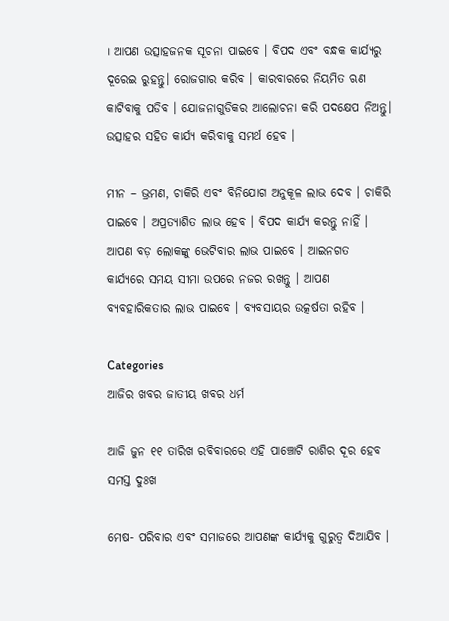। ଆପଣ ଉତ୍ସାହଜନକ ସୂଚନା ପାଇବେ । ବିପଦ ଏବଂ ବନ୍ଧକ କାର୍ଯ୍ୟରୁ ଦୂରେଇ ରୁହନ୍ତୁ। ରୋଜଗାର କରିବ । କାରବାରରେ ନିୟମିତ ଋଣ କାଟିବାକୁ ପଡିବ । ଯୋଜନାଗୁଡିକର ଆଲୋଚନା କରି ପଦକ୍ଷେପ ନିଅନ୍ତୁ। ଉତ୍ସାହର ସହିତ କାର୍ଯ୍ୟ କରିବାକୁ ସମର୍ଥ ହେବ ।

ମୀନ – ଭ୍ରମଣ, ଚାକିରି ଏବଂ ବିନିଯୋଗ ଅନୁକୂଳ ଲାଭ ଦେବ । ଚାକିରି ପାଇବେ । ଅପ୍ରତ୍ୟାଶିତ ଲାଭ ହେବ । ବିପଦ କାର୍ଯ୍ୟ କରନ୍ତୁ ନାହିଁ । ଆପଣ ବଡ଼ ଲୋକଙ୍କୁ ଭେଟିବାର ଲାଭ ପାଇବେ । ଆଇନଗତ କାର୍ଯ୍ୟରେ ସମୟ ସୀମା ଉପରେ ନଜର ରଖନ୍ତୁ । ଆପଣ ବ୍ୟବହାରିକତାର ଲାଭ ପାଇବେ । ବ୍ୟବସାୟର ଉତ୍କର୍ଷତା ରହିବ ।

Categories
ଆଜିର ଖବର ଜାତୀୟ ଖବର ଧର୍ମ

ଆଜି ଜୁନ ୧୧ ତାରିଖ ରବିବାରରେ ଏହି ପାଞ୍ଚୋଟି ରାଶିର ଦୂର ହେବ ସମସ୍ତ ଦୁଃଖ

ମେଷ- ପରିବାର ଏବଂ ସମାଜରେ ଆପଣଙ୍କ କାର୍ଯ୍ୟକୁ ଗୁରୁତ୍ୱ ଦିଆଯିବ ।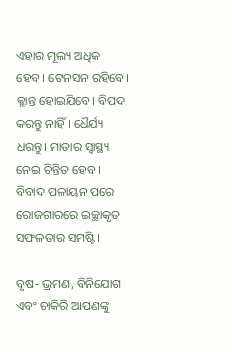ଏହାର ମୂଲ୍ୟ ଅଧିକ ହେବ। ଟେନସନ ରହିବେ। କ୍ଳାନ୍ତ ହୋଇଯିବେ। ବିପଦ କରନ୍ତୁ ନାହିଁ । ଧୈର୍ଯ୍ୟ ଧରନ୍ତୁ। ମାତାର ସ୍ୱାସ୍ଥ୍ୟ ନେଇ ଚିନ୍ତିତ ହେବ । ବିବାଦ ପଳାୟନ ପରେ ରୋଜଗାରରେ ଇଚ୍ଛାକୃତ ସଫଳତାର ସମଷ୍ଟି।

ବୃଷ- ଭ୍ରମଣ, ବିନିଯୋଗ ଏବଂ ଚାକିରି ଆପଣଙ୍କୁ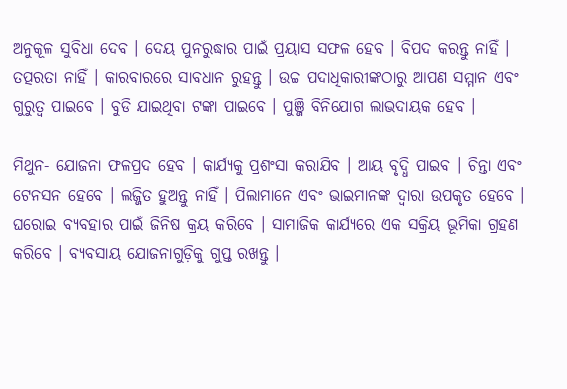ଅନୁକୂଳ ସୁବିଧା ଦେବ । ଦେୟ ପୁନରୁଦ୍ଧାର ପାଇଁ ପ୍ରୟାସ ସଫଳ ହେବ । ବିପଦ କରନ୍ତୁ ନାହିଁ । ତତ୍ପରତା ନାହିଁ । କାରବାରରେ ସାବଧାନ ରୁହନ୍ତୁ । ଉଚ୍ଚ ପଦାଧିକାରୀଙ୍କଠାରୁ ଆପଣ ସମ୍ମାନ ଏବଂ ଗୁରୁତ୍ୱ ପାଇବେ । ବୁଡି ଯାଇଥିବା ଟଙ୍କା ପାଇବେ । ପୁଞ୍ଜି ବିନିଯୋଗ ଲାଭଦାୟକ ହେବ ।

ମିଥୁନ- ଯୋଜନା ଫଳପ୍ରଦ ହେବ । କାର୍ଯ୍ୟକୁ ପ୍ରଶଂସା କରାଯିବ । ଆୟ ବୃଦ୍ଧି ପାଇବ । ଚିନ୍ତା ଏବଂ ଟେନସନ ହେବେ । ଲଜ୍ଜିତ ହୁଅନ୍ତୁ ନାହିଁ । ପିଲାମାନେ ଏବଂ ଭାଇମାନଙ୍କ ଦ୍ୱାରା ଉପକୃତ ହେବେ । ଘରୋଇ ବ୍ୟବହାର ପାଇଁ ଜିନିଷ କ୍ରୟ କରିବେ । ସାମାଜିକ କାର୍ଯ୍ୟରେ ଏକ ସକ୍ରିୟ ଭୂମିକା ଗ୍ରହଣ କରିବେ । ବ୍ୟବସାୟ ଯୋଜନାଗୁଡ଼ିକୁ ଗୁପ୍ତ ରଖନ୍ତୁ ।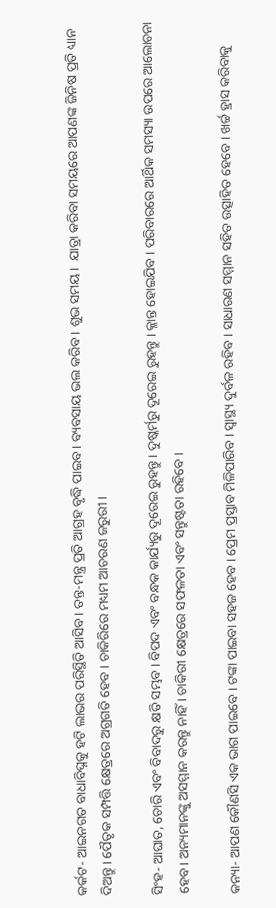କର୍କଟ- ଆଇନଗତ ବାଧାବିଘ୍ନକୁ ହଟି ଲାଭର ପରିସ୍ଥିତି ଆସିବ। ତନ୍ତ-ମନ୍ତ୍ର ପ୍ରତି ଆଗ୍ରହ ବୃଦ୍ଧି ପାଇବ। ବ୍ୟବସାୟ ଭଲ କରିବ । ଶୁଭ ସମୟ।  ଯାତ୍ରା କରିବା ସମୟରେ ଆପଣଙ୍କ ଜିନିଷ ପ୍ରତି ଧ୍ୟାନ ଦିଅନ୍ତୁ । ପୈତୃକ ସମ୍ପତ୍ତି କ୍ଷେତ୍ରରେ ଅଗ୍ରଗତି ହେବ । ଚାକିରିରେ ମଧ୍ୟମ ଆଚରଣ ଜରୁରୀ।

ସିଂହ- ଆଘାତ, ଚୋରି ଏବଂ ବିବାଦରୁ କ୍ଷତି ସମ୍ଭବ । ବିପଦ ଏବଂ ବନ୍ଧକ କାର୍ଯ୍ୟରୁ ଦୂରେଇ ରୁହନ୍ତୁ । ଦୁଷ୍କର୍ମରୁ ଦୂରେଇ ରୁହନ୍ତୁ । କ୍ଳାନ୍ତ ହୋଇଯିବ । ପରିବାରରେ ଆର୍ଥିକ ସମସ୍ୟା ଉପରେ ଆଲୋଚନା ହେବ। ଅନ୍ୟମାନଙ୍କୁ ଅସମ୍ମାନ କରନ୍ତୁ ନାହିଁ । ଚାକିରୀ କ୍ଷେତ୍ରରେ ସଫଳତା ଏବଂ ସନ୍ତୁଷ୍ଟତା ରହିବେ ।

କନ୍ୟା- ଆପଣ କୌଣସି ଏକ ଭାଗ ପାଇବେ । ଟଙ୍କା ପାଇବା ସହଜ ହେବ । ପ୍ରେମ ପ୍ରସ୍ତାବ ମିଳିପାରିବ । ସ୍ୱାସ୍ଥ୍ୟ ଦୁର୍ବଳ ରହିବ । ସାଧାରଣ ସମ୍ମାନ ସହିତ ଉତ୍ସାହିତ ହେବେ । ଖର୍ଚ୍ଚ ହ୍ରାସ କରିବାକୁ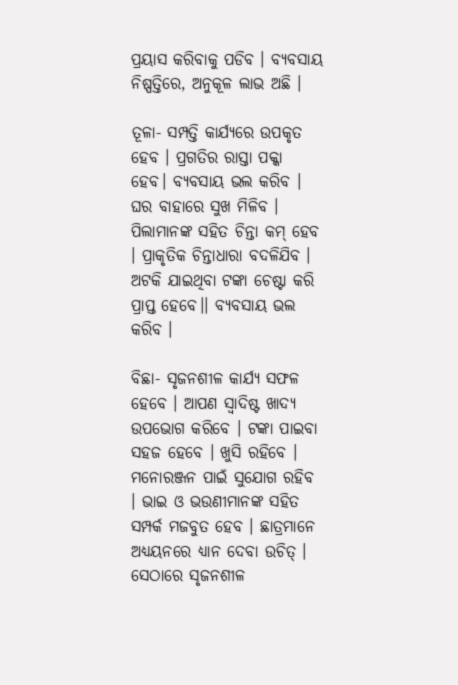ପ୍ରୟାସ କରିବାକୁ ପଡିବ । ବ୍ୟବସାୟ ନିଷ୍ପତ୍ତିରେ, ଅନୁକୂଳ ଲାଭ ଅଛି ।

ତୂଳା- ସମ୍ପତ୍ତି କାର୍ଯ୍ୟରେ ଉପକୃତ ହେବ । ପ୍ରଗତିର ରାସ୍ତା ପକ୍କା ହେବ। ବ୍ୟବସାୟ ଭଲ କରିବ । ଘର ବାହାରେ ସୁଖ ମିଳିବ । ପିଲାମାନଙ୍କ ସହିତ ଚିନ୍ତା କମ୍ ହେବ । ପ୍ରାକୃତିକ ଚିନ୍ତାଧାରା ବଦଳିଯିବ । ଅଟକି ଯାଇଥିବା ଟଙ୍କା ଚେଷ୍ଟା କରି ପ୍ରାପ୍ତ ହେବେ।। ବ୍ୟବସାୟ ଭଲ କରିବ ।

ବିଛା- ସୃଜନଶୀଳ କାର୍ଯ୍ୟ ସଫଳ ହେବେ । ଆପଣ ସ୍ୱାଦିଷ୍ଟ ଖାଦ୍ୟ ଉପଭୋଗ କରିବେ । ଟଙ୍କା ପାଇବା ସହଜ ହେବେ । ଖୁସି ରହିବେ । ମନୋରଞ୍ଜନ ପାଇଁ ସୁଯୋଗ ରହିବ । ଭାଇ ଓ ଭଉଣୀମାନଙ୍କ ସହିତ ସମ୍ପର୍କ ମଜବୁତ ହେବ । ଛାତ୍ରମାନେ ଅଧ୍ୟୟନରେ ଧ୍ୟାନ ଦେବା ଉଚିତ୍ । ସେଠାରେ ସୃଜନଶୀଳ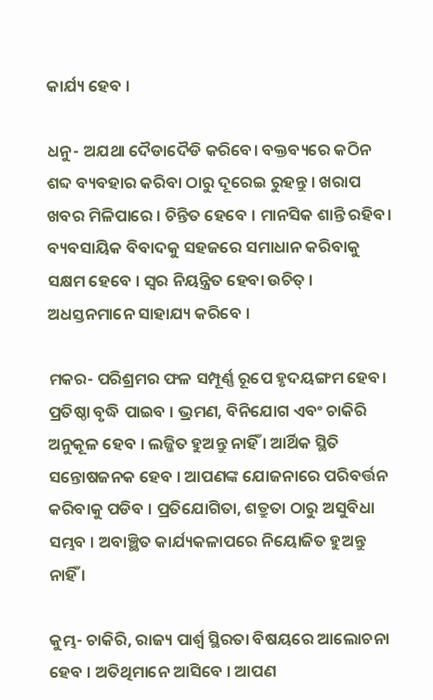କାର୍ଯ୍ୟ ହେବ ।

ଧନୁ- ଅଯଥା ଦୈଡାଦୈଡି କରିବେ। ବକ୍ତବ୍ୟରେ କଠିନ ଶବ୍ଦ ବ୍ୟବହାର କରିବା ଠାରୁ ଦୂରେଇ ରୁହନ୍ତୁ । ଖରାପ ଖବର ମିଳିପାରେ । ଚିନ୍ତିତ ହେବେ । ମାନସିକ ଶାନ୍ତି ରହିବ। ବ୍ୟବସାୟିକ ବିବାଦକୁ ସହଜରେ ସମାଧାନ କରିବାକୁ ସକ୍ଷମ ହେବେ । ସ୍ୱର ନିୟନ୍ତ୍ରିତ ହେବା ଉଚିତ୍ । ଅଧସ୍ତନମାନେ ସାହାଯ୍ୟ କରିବେ ।

ମକର- ପରିଶ୍ରମର ଫଳ ସମ୍ପୂର୍ଣ୍ଣ ରୂପେ ହୃଦୟଙ୍ଗମ ହେବ। ପ୍ରତିଷ୍ଠା ବୃଦ୍ଧି ପାଇବ । ଭ୍ରମଣ, ବିନିଯୋଗ ଏବଂ ଚାକିରି ଅନୁକୂଳ ହେବ । ଲଜ୍ଜିତ ହୁଅନ୍ତୁ ନାହିଁ । ଆର୍ଥିକ ସ୍ଥିତି ସନ୍ତୋଷଜନକ ହେବ । ଆପଣଙ୍କ ଯୋଜନାରେ ପରିବର୍ତ୍ତନ କରିବାକୁ ପଡିବ । ପ୍ରତିଯୋଗିତା, ଶତ୍ରୁତା ଠାରୁ ଅସୁବିଧା ସମ୍ଭବ । ଅବାଞ୍ଛିତ କାର୍ଯ୍ୟକଳାପରେ ନିୟୋଜିତ ହୁଅନ୍ତୁ ନାହିଁ ।

କୁମ୍ଭ- ଚାକିରି, ରାଜ୍ୟ ପାର୍ଶ୍ୱ ସ୍ଥିରତା ବିଷୟରେ ଆଲୋଚନା ହେବ । ଅତିଥିମାନେ ଆସିବେ । ଆପଣ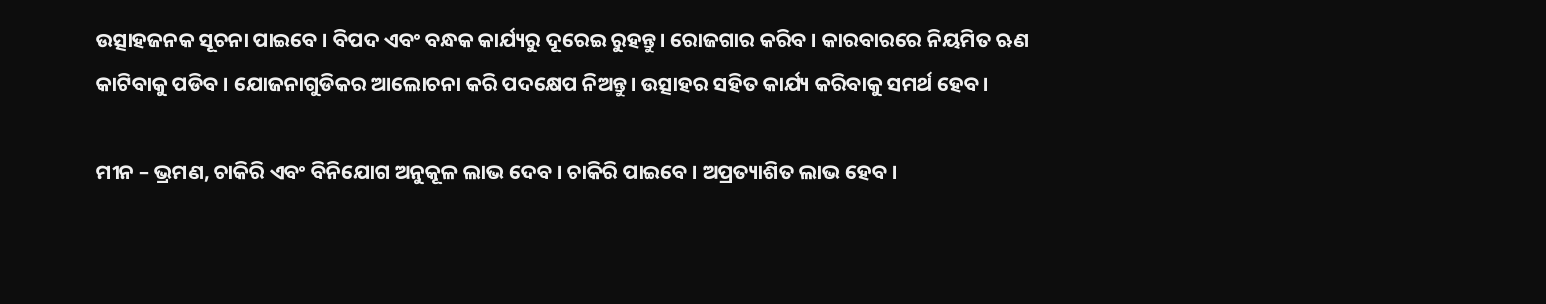ଉତ୍ସାହଜନକ ସୂଚନା ପାଇବେ । ବିପଦ ଏବଂ ବନ୍ଧକ କାର୍ଯ୍ୟରୁ ଦୂରେଇ ରୁହନ୍ତୁ। ରୋଜଗାର କରିବ । କାରବାରରେ ନିୟମିତ ଋଣ କାଟିବାକୁ ପଡିବ । ଯୋଜନାଗୁଡିକର ଆଲୋଚନା କରି ପଦକ୍ଷେପ ନିଅନ୍ତୁ। ଉତ୍ସାହର ସହିତ କାର୍ଯ୍ୟ କରିବାକୁ ସମର୍ଥ ହେବ ।

ମୀନ – ଭ୍ରମଣ, ଚାକିରି ଏବଂ ବିନିଯୋଗ ଅନୁକୂଳ ଲାଭ ଦେବ । ଚାକିରି ପାଇବେ । ଅପ୍ରତ୍ୟାଶିତ ଲାଭ ହେବ ।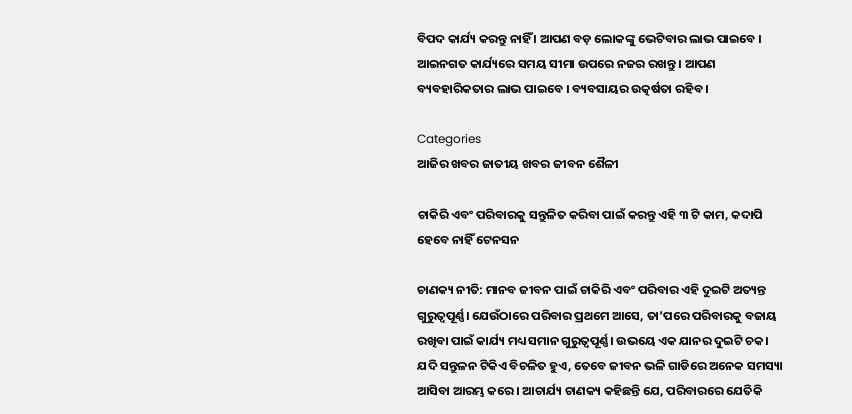ବିପଦ କାର୍ଯ୍ୟ କରନ୍ତୁ ନାହିଁ । ଆପଣ ବଡ଼ ଲୋକଙ୍କୁ ଭେଟିବାର ଲାଭ ପାଇବେ । ଆଇନଗତ କାର୍ଯ୍ୟରେ ସମୟ ସୀମା ଉପରେ ନଜର ରଖନ୍ତୁ । ଆପଣ ବ୍ୟବହାରିକତାର ଲାଭ ପାଇବେ । ବ୍ୟବସାୟର ଉତ୍କର୍ଷତା ରହିବ ।

Categories
ଆଜିର ଖବର ଜାତୀୟ ଖବର ଜୀବନ ଶୈଳୀ

ଚାକିରି ଏବଂ ପରିବାରକୁ ସନ୍ତୁଳିତ କରିବା ପାଇଁ କରନ୍ତୁ ଏହି ୩ ଟି କାମ, କଦାପି ହେବେ ନାହିଁ ଟେନସନ

ଚାଣକ୍ୟ ନୀତି: ମାନବ ଜୀବନ ପାଇଁ ଚାକିରି ଏବଂ ପରିବାର ଏହି ଦୁଇଟି ଅତ୍ୟନ୍ତ ଗୁରୁତ୍ୱପୂର୍ଣ୍ଣ। ଯେଉଁଠାରେ ପରିବାର ପ୍ରଥମେ ଆସେ, ତା’ପରେ ପରିବାରକୁ ବଜାୟ ରଖିବା ପାଇଁ କାର୍ଯ୍ୟ ମଧ୍ୟ ସମାନ ଗୁରୁତ୍ୱପୂର୍ଣ୍ଣ। ଉଭୟେ ଏକ ଯାନର ଦୁଇଟି ଚକ। ଯଦି ସନ୍ତୁଳନ ଟିକିଏ ବିଚଳିତ ହୁଏ, ତେବେ ଜୀବନ ଭଳି ଗାଡିରେ ଅନେକ ସମସ୍ୟା ଆସିବା ଆରମ୍ଭ କରେ। ଆଚାର୍ଯ୍ୟ ଚାଣକ୍ୟ କହିଛନ୍ତି ଯେ, ପରିବାରରେ ଯେତିକି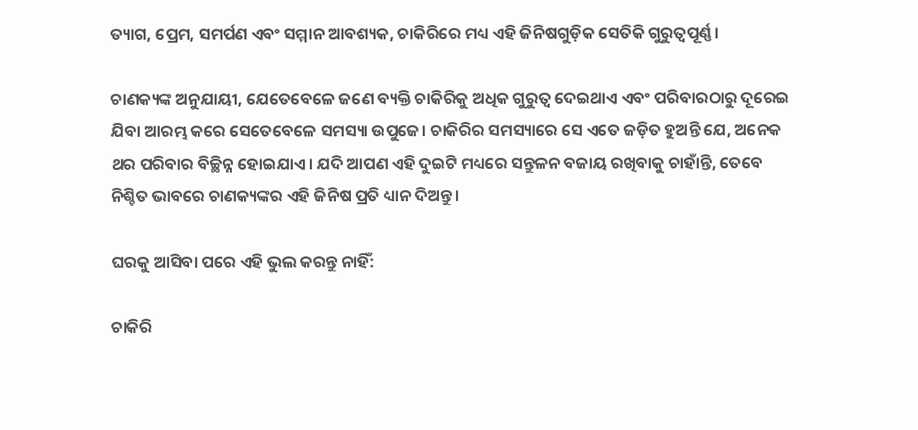ତ୍ୟାଗ, ପ୍ରେମ, ସମର୍ପଣ ଏବଂ ସମ୍ମାନ ଆବଶ୍ୟକ, ଚାକିରିରେ ମଧ୍ୟ ଏହି ଜିନିଷଗୁଡ଼ିକ ସେତିକି ଗୁରୁତ୍ୱପୂର୍ଣ୍ଣ।

ଚାଣକ୍ୟଙ୍କ ଅନୁଯାୟୀ, ଯେତେବେଳେ ଜଣେ ବ୍ୟକ୍ତି ଚାକିରିକୁ ଅଧିକ ଗୁରୁତ୍ୱ ଦେଇଥାଏ ଏବଂ ପରିବାରଠାରୁ ଦୂରେଇ ଯିବା ଆରମ୍ଭ କରେ ସେତେବେଳେ ସମସ୍ୟା ଉପୁଜେ। ଚାକିରିର ସମସ୍ୟାରେ ସେ ଏତେ ଜଡ଼ିତ ହୁଅନ୍ତି ଯେ, ଅନେକ ଥର ପରିବାର ବିଚ୍ଛିନ୍ନ ହୋଇଯାଏ। ଯଦି ଆପଣ ଏହି ଦୁଇଟି ମଧ୍ୟରେ ସନ୍ତୁଳନ ବଜାୟ ରଖିବାକୁ ଚାହାଁନ୍ତି, ତେବେ ନିଶ୍ଚିତ ଭାବରେ ଚାଣକ୍ୟଙ୍କର ଏହି ଜିନିଷ ପ୍ରତି ଧ୍ୟାନ ଦିଅନ୍ତୁ।

ଘରକୁ ଆସିବା ପରେ ଏହି ଭୁଲ କରନ୍ତୁ ନାହିଁ:

ଚାକିରି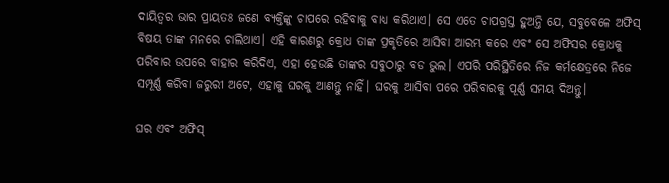ଦାୟିତ୍ଵର ଭାର ପ୍ରାୟତଃ ଜଣେ ବ୍ୟକ୍ତିଙ୍କୁ ଚାପରେ ରହିବାକୁ ବାଧ୍ୟ କରିଥାଏ। ସେ ଏତେ ଚାପଗ୍ରସ୍ତ ହୁଅନ୍ତି ଯେ, ସବୁବେଳେ ଅଫିସ୍ ବିଷୟ ତାଙ୍କ ମନରେ ଚାଲିଥାଏ। ଏହି କାରଣରୁ କ୍ରୋଧ ତାଙ୍କ ପ୍ରକୃତିରେ ଆସିବା ଆରମ୍ଭ କରେ ଏବଂ ସେ ଅଫିସର କ୍ରୋଧକୁ ପରିବାର ଉପରେ ବାହାର କରିଦିଏ, ଏହା ହେଉଛି ତାଙ୍କର ସବୁଠାରୁ ବଡ ଭୁଲ। ଏପରି ପରିସ୍ଥିତିରେ ନିଜ କର୍ମକ୍ଷେତ୍ରରେ ନିଜେ ସମ୍ପୂର୍ଣ୍ଣ କରିବା ଜରୁରୀ ଅଟେ, ଏହାକୁ ଘରକୁ ଆଣନ୍ତୁ ନାହିଁ। ଘରକୁ ଆସିବା ପରେ ପରିବାରକୁ ପୂର୍ଣ୍ଣ ସମୟ ଦିଅନ୍ତୁ।

ଘର ଏବଂ ଅଫିସ୍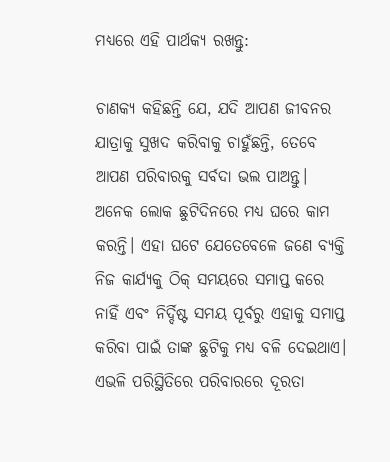ମଧ୍ୟରେ ଏହି ପାର୍ଥକ୍ୟ ରଖନ୍ତୁ:

ଚାଣକ୍ୟ କହିଛନ୍ତି ଯେ, ଯଦି ଆପଣ ଜୀବନର ଯାତ୍ରାକୁ ସୁଖଦ କରିବାକୁ ଚାହୁଁଛନ୍ତି, ତେବେ ଆପଣ ପରିବାରକୁ ସର୍ବଦା ଭଲ ପାଅନ୍ତୁ। ଅନେକ ଲୋକ ଛୁଟିଦିନରେ ମଧ୍ୟ ଘରେ କାମ କରନ୍ତି। ଏହା ଘଟେ ଯେତେବେଳେ ଜଣେ ବ୍ୟକ୍ତି ନିଜ କାର୍ଯ୍ୟକୁ ଠିକ୍ ସମୟରେ ସମାପ୍ତ କରେ ନାହିଁ ଏବଂ ନିର୍ଦ୍ଦିଷ୍ଟ ସମୟ ପୂର୍ବରୁ ଏହାକୁ ସମାପ୍ତ କରିବା ପାଇଁ ତାଙ୍କ ଛୁଟିକୁ ମଧ୍ୟ ବଳି ଦେଇଥାଏ। ଏଭଳି ପରିସ୍ଥିତିରେ ପରିବାରରେ ଦୂରତା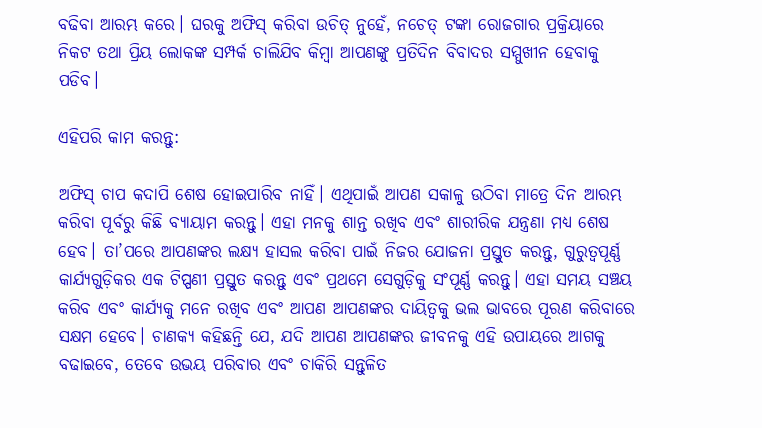ବଢିବା ଆରମ୍ଭ କରେ। ଘରକୁ ଅଫିସ୍ କରିବା ଉଚିତ୍ ନୁହେଁ, ନଚେତ୍ ଟଙ୍କା ରୋଜଗାର ପ୍ରକ୍ରିୟାରେ ନିକଟ ତଥା ପ୍ରିୟ ଲୋକଙ୍କ ସମ୍ପର୍କ ଚାଲିଯିବ କିମ୍ବା ଆପଣଙ୍କୁ ପ୍ରତିଦିନ ବିବାଦର ସମ୍ମୁଖୀନ ହେବାକୁ ପଡିବ।

ଏହିପରି କାମ କରନ୍ତୁ:

ଅଫିସ୍ ଚାପ କଦାପି ଶେଷ ହୋଇପାରିବ ନାହିଁ। ଏଥିପାଇଁ ଆପଣ ସକାଳୁ ଉଠିବା ମାତ୍ରେ ଦିନ ଆରମ୍ଭ କରିବା ପୂର୍ବରୁ କିଛି ବ୍ୟାୟାମ କରନ୍ତୁ। ଏହା ମନକୁ ଶାନ୍ତ ରଖିବ ଏବଂ ଶାରୀରିକ ଯନ୍ତ୍ରଣା ମଧ୍ୟ ଶେଷ ହେବ। ତା’ପରେ ଆପଣଙ୍କର ଲକ୍ଷ୍ୟ ହାସଲ କରିବା ପାଇଁ ନିଜର ଯୋଜନା ପ୍ରସ୍ତୁତ କରନ୍ତୁ, ଗୁରୁତ୍ୱପୂର୍ଣ୍ଣ କାର୍ଯ୍ୟଗୁଡ଼ିକର ଏକ ଟିପ୍ପଣୀ ପ୍ରସ୍ତୁତ କରନ୍ତୁ ଏବଂ ପ୍ରଥମେ ସେଗୁଡ଼ିକୁ ସଂପୂର୍ଣ୍ଣ କରନ୍ତୁ। ଏହା ସମୟ ସଞ୍ଚୟ କରିବ ଏବଂ କାର୍ଯ୍ୟକୁ ମନେ ରଖିବ ଏବଂ ଆପଣ ଆପଣଙ୍କର ଦାୟିତ୍ଵକୁ ଭଲ ଭାବରେ ପୂରଣ କରିବାରେ ସକ୍ଷମ ହେବେ। ଚାଣକ୍ୟ କହିଛନ୍ତି ଯେ, ଯଦି ଆପଣ ଆପଣଙ୍କର ଜୀବନକୁ ଏହି ଉପାୟରେ ଆଗକୁ ବଢାଇବେ, ତେବେ ଉଭୟ ପରିବାର ଏବଂ ଚାକିରି ସନ୍ତୁଳିତ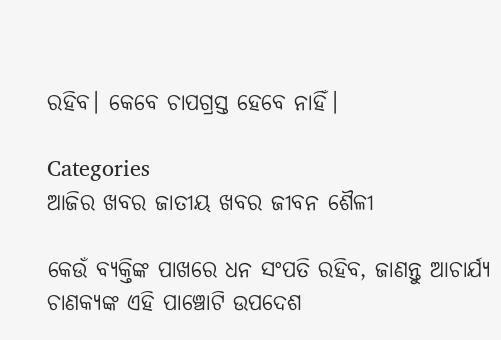ରହିବ। କେବେ ଚାପଗ୍ରସ୍ତ ହେବେ ନାହିଁ।

Categories
ଆଜିର ଖବର ଜାତୀୟ ଖବର ଜୀବନ ଶୈଳୀ

କେଉଁ ବ୍ୟକ୍ତିଙ୍କ ପାଖରେ ଧନ ସଂପତି ରହିବ, ଜାଣନ୍ତୁ ଆଚାର୍ଯ୍ୟ ଚାଣକ୍ୟଙ୍କ ଏହି ପାଞ୍ଚୋଟି ଉପଦେଶ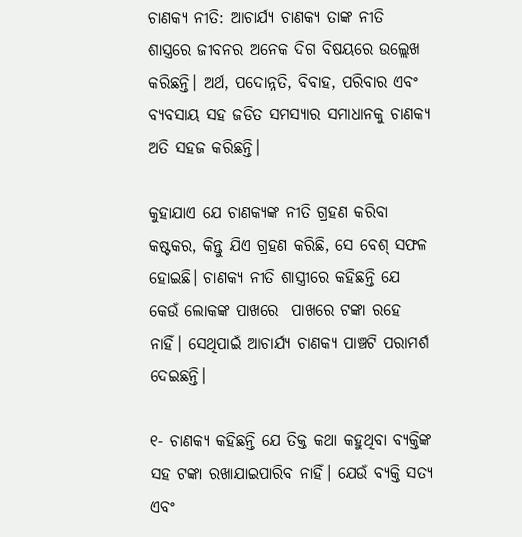ଚାଣକ୍ୟ ନୀତି: ଆଚାର୍ଯ୍ୟ ଚାଣକ୍ୟ ତାଙ୍କ ନୀତି ଶାସ୍ତ୍ରରେ ଜୀବନର ଅନେକ ଦିଗ ବିଷୟରେ ଉଲ୍ଲେଖ କରିଛନ୍ତି। ଅର୍ଥ, ପଦୋନ୍ନତି, ବିବାହ, ପରିବାର ଏବଂ ବ୍ୟବସାୟ ସହ ଜଡିତ ସମସ୍ୟାର ସମାଧାନକୁ ଚାଣକ୍ୟ ଅତି ସହଜ କରିଛନ୍ତି।

କୁହାଯାଏ ଯେ ଚାଣକ୍ୟଙ୍କ ନୀତି ଗ୍ରହଣ କରିବା କଷ୍ଟକର, କିନ୍ତୁ ଯିଏ ଗ୍ରହଣ କରିଛି, ସେ ବେଶ୍ ସଫଳ ହୋଇଛି। ଚାଣକ୍ୟ ନୀତି ଶାସ୍ତ୍ରୀରେ କହିଛନ୍ତି ଯେ କେଉଁ ଲୋକଙ୍କ ପାଖରେ  ପାଖରେ ଟଙ୍କା ରହେ ନାହିଁ। ସେଥିପାଇଁ ଆଚାର୍ଯ୍ୟ ଚାଣକ୍ୟ ପାଞ୍ଚଟି ପରାମର୍ଶ ଦେଇଛନ୍ତି।

୧- ଚାଣକ୍ୟ କହିଛନ୍ତି ଯେ ତିକ୍ତ କଥା କହୁଥିବା ବ୍ୟକ୍ତିଙ୍କ ସହ ଟଙ୍କା ରଖାଯାଇପାରିବ ନାହିଁ। ଯେଉଁ ବ୍ୟକ୍ତି ସତ୍ୟ ଏବଂ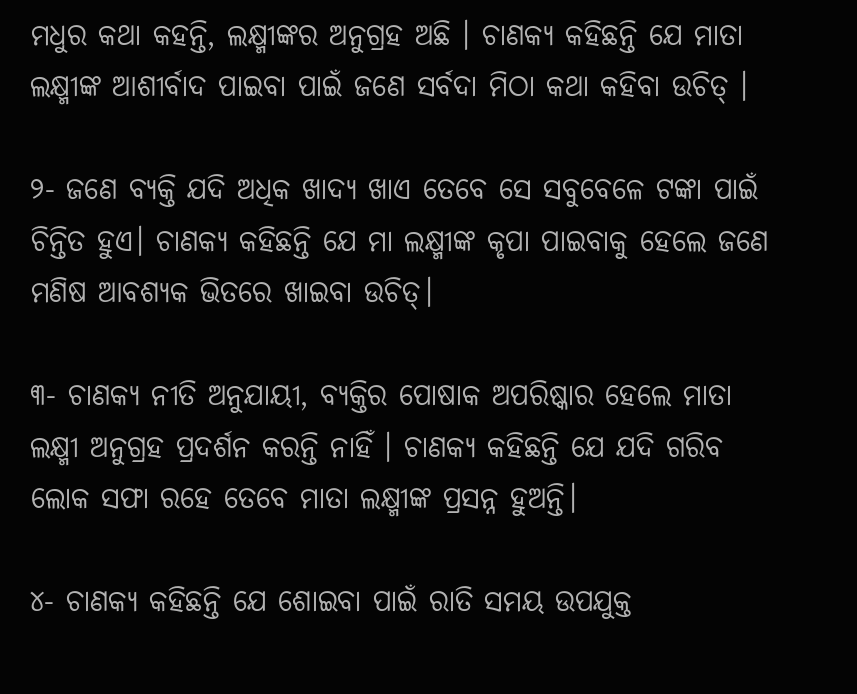ମଧୁର କଥା କହନ୍ତି, ଲକ୍ଷ୍ମୀଙ୍କର ଅନୁଗ୍ରହ ଅଛି । ଚାଣକ୍ୟ କହିଛନ୍ତି ଯେ ମାତା ଲକ୍ଷ୍ମୀଙ୍କ ଆଶୀର୍ବାଦ ପାଇବା ପାଇଁ ଜଣେ ସର୍ବଦା ମିଠା କଥା କହିବା ଉଚିତ୍ ।

୨- ଜଣେ ବ୍ୟକ୍ତି ଯଦି ଅଧିକ ଖାଦ୍ୟ ଖାଏ ତେବେ ସେ ସବୁବେଳେ ଟଙ୍କା ପାଇଁ ଚିନ୍ତିତ ହୁଏ। ଚାଣକ୍ୟ କହିଛନ୍ତି ଯେ ମା ଲକ୍ଷ୍ମୀଙ୍କ କୃପା ପାଇବାକୁ ହେଲେ ଜଣେ ମଣିଷ ଆବଶ୍ୟକ ଭିତରେ ଖାଇବା ଉଚିତ୍।

୩- ଚାଣକ୍ୟ ନୀତି ଅନୁଯାୟୀ, ବ୍ୟକ୍ତିର ପୋଷାକ ଅପରିଷ୍କାର ହେଲେ ମାତା ଲକ୍ଷ୍ମୀ ଅନୁଗ୍ରହ ପ୍ରଦର୍ଶନ କରନ୍ତି ନାହିଁ । ଚାଣକ୍ୟ କହିଛନ୍ତି ଯେ ଯଦି ଗରିବ ଲୋକ ସଫା ରହେ ତେବେ ମାତା ଲକ୍ଷ୍ମୀଙ୍କ ପ୍ରସନ୍ନ ହୁଅନ୍ତି।

୪- ଚାଣକ୍ୟ କହିଛନ୍ତି ଯେ ଶୋଇବା ପାଇଁ ରାତି ସମୟ ଉପଯୁକ୍ତ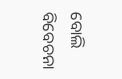ବୋଲି ବିବେଚନା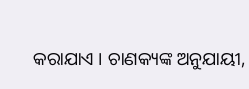କରାଯାଏ । ଚାଣକ୍ୟଙ୍କ ଅନୁଯାୟୀ,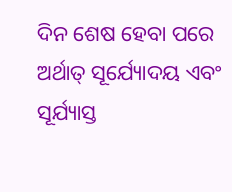ଦିନ ଶେଷ ହେବା ପରେ ଅର୍ଥାତ୍ ସୂର୍ଯ୍ୟୋଦୟ ଏବଂ ସୂର୍ଯ୍ୟାସ୍ତ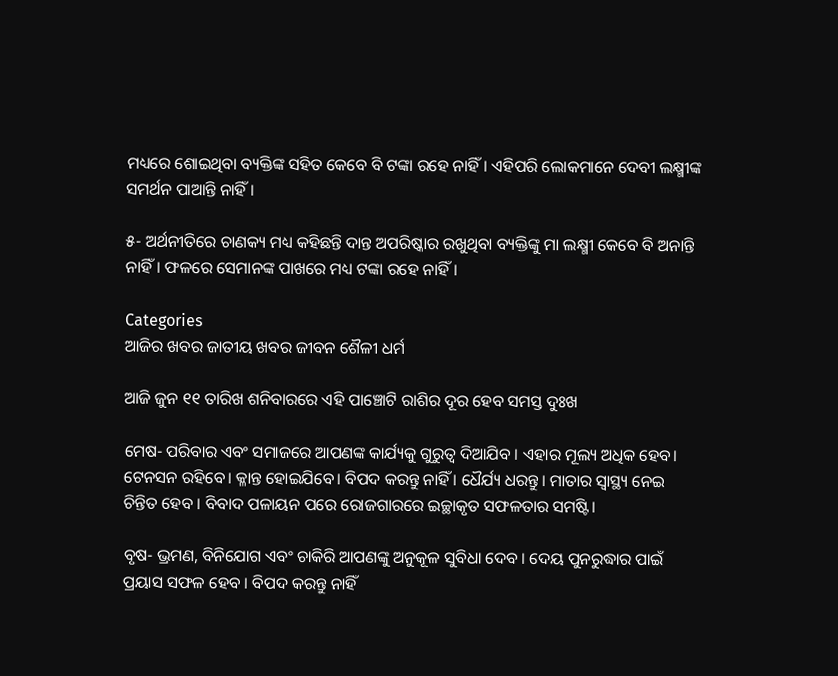ମଧ୍ୟରେ ଶୋଇଥିବା ବ୍ୟକ୍ତିଙ୍କ ସହିତ କେବେ ବି ଟଙ୍କା ରହେ ନାହିଁ। ଏହିପରି ଲୋକମାନେ ଦେବୀ ଲକ୍ଷ୍ମୀଙ୍କ ସମର୍ଥନ ପାଆନ୍ତି ନାହିଁ ।

୫- ଅର୍ଥନୀତିରେ ଚାଣକ୍ୟ ମଧ୍ୟ କହିଛନ୍ତି ଦାନ୍ତ ଅପରିଷ୍କାର ରଖୁଥିବା ବ୍ୟକ୍ତିଙ୍କୁ ମା ଲକ୍ଷ୍ମୀ କେବେ ବି ଅନାନ୍ତି ନାହିଁ। ଫଳରେ ସେମାନଙ୍କ ପାଖରେ ମଧ୍ୟ ଟଙ୍କା ରହେ ନାହିଁ।

Categories
ଆଜିର ଖବର ଜାତୀୟ ଖବର ଜୀବନ ଶୈଳୀ ଧର୍ମ

ଆଜି ଜୁନ ୧୧ ତାରିଖ ଶନିବାରରେ ଏହି ପାଞ୍ଚୋଟି ରାଶିର ଦୂର ହେବ ସମସ୍ତ ଦୁଃଖ

ମେଷ- ପରିବାର ଏବଂ ସମାଜରେ ଆପଣଙ୍କ କାର୍ଯ୍ୟକୁ ଗୁରୁତ୍ୱ ଦିଆଯିବ । ଏହାର ମୂଲ୍ୟ ଅଧିକ ହେବ। ଟେନସନ ରହିବେ। କ୍ଳାନ୍ତ ହୋଇଯିବେ। ବିପଦ କରନ୍ତୁ ନାହିଁ । ଧୈର୍ଯ୍ୟ ଧରନ୍ତୁ। ମାତାର ସ୍ୱାସ୍ଥ୍ୟ ନେଇ ଚିନ୍ତିତ ହେବ । ବିବାଦ ପଳାୟନ ପରେ ରୋଜଗାରରେ ଇଚ୍ଛାକୃତ ସଫଳତାର ସମଷ୍ଟି।

ବୃଷ- ଭ୍ରମଣ, ବିନିଯୋଗ ଏବଂ ଚାକିରି ଆପଣଙ୍କୁ ଅନୁକୂଳ ସୁବିଧା ଦେବ । ଦେୟ ପୁନରୁଦ୍ଧାର ପାଇଁ ପ୍ରୟାସ ସଫଳ ହେବ । ବିପଦ କରନ୍ତୁ ନାହିଁ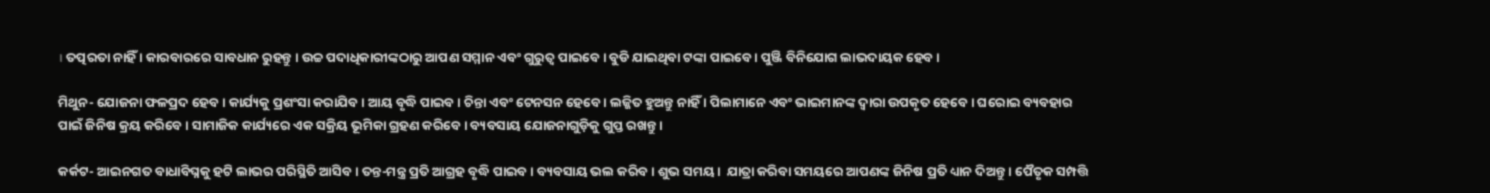। ତତ୍ପରତା ନାହିଁ । କାରବାରରେ ସାବଧାନ ରୁହନ୍ତୁ । ଉଚ୍ଚ ପଦାଧିକାରୀଙ୍କଠାରୁ ଆପଣ ସମ୍ମାନ ଏବଂ ଗୁରୁତ୍ୱ ପାଇବେ । ବୁଡି ଯାଇଥିବା ଟଙ୍କା ପାଇବେ । ପୁଞ୍ଜି ବିନିଯୋଗ ଲାଭଦାୟକ ହେବ ।

ମିଥୁନ- ଯୋଜନା ଫଳପ୍ରଦ ହେବ । କାର୍ଯ୍ୟକୁ ପ୍ରଶଂସା କରାଯିବ । ଆୟ ବୃଦ୍ଧି ପାଇବ । ଚିନ୍ତା ଏବଂ ଟେନସନ ହେବେ । ଲଜ୍ଜିତ ହୁଅନ୍ତୁ ନାହିଁ । ପିଲାମାନେ ଏବଂ ଭାଇମାନଙ୍କ ଦ୍ୱାରା ଉପକୃତ ହେବେ । ଘରୋଇ ବ୍ୟବହାର ପାଇଁ ଜିନିଷ କ୍ରୟ କରିବେ । ସାମାଜିକ କାର୍ଯ୍ୟରେ ଏକ ସକ୍ରିୟ ଭୂମିକା ଗ୍ରହଣ କରିବେ । ବ୍ୟବସାୟ ଯୋଜନାଗୁଡ଼ିକୁ ଗୁପ୍ତ ରଖନ୍ତୁ ।

କର୍କଟ- ଆଇନଗତ ବାଧାବିଘ୍ନକୁ ହଟି ଲାଭର ପରିସ୍ଥିତି ଆସିବ। ତନ୍ତ-ମନ୍ତ୍ର ପ୍ରତି ଆଗ୍ରହ ବୃଦ୍ଧି ପାଇବ। ବ୍ୟବସାୟ ଭଲ କରିବ । ଶୁଭ ସମୟ।  ଯାତ୍ରା କରିବା ସମୟରେ ଆପଣଙ୍କ ଜିନିଷ ପ୍ରତି ଧ୍ୟାନ ଦିଅନ୍ତୁ । ପୈତୃକ ସମ୍ପତ୍ତି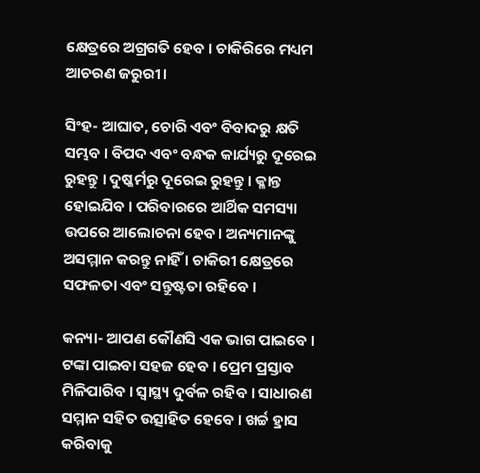କ୍ଷେତ୍ରରେ ଅଗ୍ରଗତି ହେବ । ଚାକିରିରେ ମଧ୍ୟମ ଆଚରଣ ଜରୁରୀ।

ସିଂହ- ଆଘାତ, ଚୋରି ଏବଂ ବିବାଦରୁ କ୍ଷତି ସମ୍ଭବ । ବିପଦ ଏବଂ ବନ୍ଧକ କାର୍ଯ୍ୟରୁ ଦୂରେଇ ରୁହନ୍ତୁ । ଦୁଷ୍କର୍ମରୁ ଦୂରେଇ ରୁହନ୍ତୁ । କ୍ଳାନ୍ତ ହୋଇଯିବ । ପରିବାରରେ ଆର୍ଥିକ ସମସ୍ୟା ଉପରେ ଆଲୋଚନା ହେବ। ଅନ୍ୟମାନଙ୍କୁ ଅସମ୍ମାନ କରନ୍ତୁ ନାହିଁ । ଚାକିରୀ କ୍ଷେତ୍ରରେ ସଫଳତା ଏବଂ ସନ୍ତୁଷ୍ଟତା ରହିବେ ।

କନ୍ୟା- ଆପଣ କୌଣସି ଏକ ଭାଗ ପାଇବେ । ଟଙ୍କା ପାଇବା ସହଜ ହେବ । ପ୍ରେମ ପ୍ରସ୍ତାବ ମିଳିପାରିବ । ସ୍ୱାସ୍ଥ୍ୟ ଦୁର୍ବଳ ରହିବ । ସାଧାରଣ ସମ୍ମାନ ସହିତ ଉତ୍ସାହିତ ହେବେ । ଖର୍ଚ୍ଚ ହ୍ରାସ କରିବାକୁ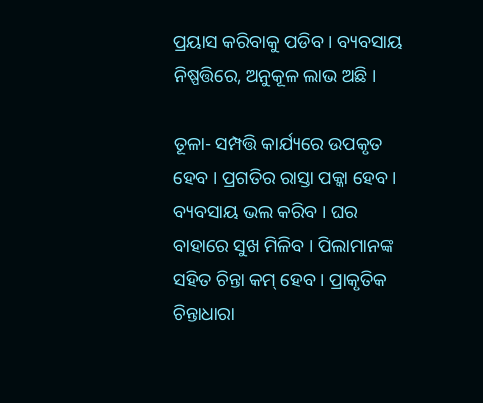ପ୍ରୟାସ କରିବାକୁ ପଡିବ । ବ୍ୟବସାୟ ନିଷ୍ପତ୍ତିରେ, ଅନୁକୂଳ ଲାଭ ଅଛି ।

ତୂଳା- ସମ୍ପତ୍ତି କାର୍ଯ୍ୟରେ ଉପକୃତ ହେବ । ପ୍ରଗତିର ରାସ୍ତା ପକ୍କା ହେବ। ବ୍ୟବସାୟ ଭଲ କରିବ । ଘର ବାହାରେ ସୁଖ ମିଳିବ । ପିଲାମାନଙ୍କ ସହିତ ଚିନ୍ତା କମ୍ ହେବ । ପ୍ରାକୃତିକ ଚିନ୍ତାଧାରା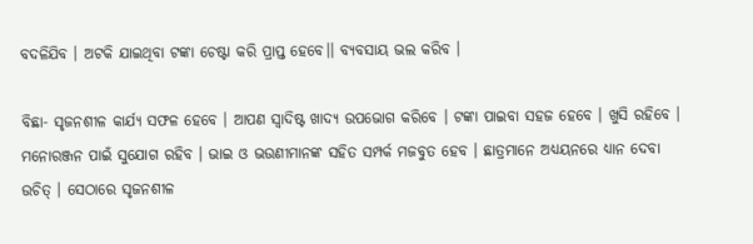ବଦଳିଯିବ । ଅଟକି ଯାଇଥିବା ଟଙ୍କା ଚେଷ୍ଟା କରି ପ୍ରାପ୍ତ ହେବେ।। ବ୍ୟବସାୟ ଭଲ କରିବ ।

ବିଛା- ସୃଜନଶୀଳ କାର୍ଯ୍ୟ ସଫଳ ହେବେ । ଆପଣ ସ୍ୱାଦିଷ୍ଟ ଖାଦ୍ୟ ଉପଭୋଗ କରିବେ । ଟଙ୍କା ପାଇବା ସହଜ ହେବେ । ଖୁସି ରହିବେ । ମନୋରଞ୍ଜନ ପାଇଁ ସୁଯୋଗ ରହିବ । ଭାଇ ଓ ଭଉଣୀମାନଙ୍କ ସହିତ ସମ୍ପର୍କ ମଜବୁତ ହେବ । ଛାତ୍ରମାନେ ଅଧ୍ୟୟନରେ ଧ୍ୟାନ ଦେବା ଉଚିତ୍ । ସେଠାରେ ସୃଜନଶୀଳ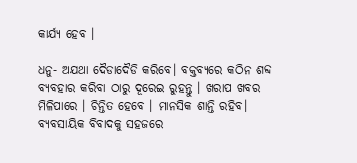କାର୍ଯ୍ୟ ହେବ ।

ଧନୁ- ଅଯଥା ଦୈଡାଦୈଡି କରିବେ। ବକ୍ତବ୍ୟରେ କଠିନ ଶବ୍ଦ ବ୍ୟବହାର କରିବା ଠାରୁ ଦୂରେଇ ରୁହନ୍ତୁ । ଖରାପ ଖବର ମିଳିପାରେ । ଚିନ୍ତିତ ହେବେ । ମାନସିକ ଶାନ୍ତି ରହିବ। ବ୍ୟବସାୟିକ ବିବାଦକୁ ସହଜରେ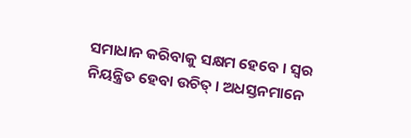ସମାଧାନ କରିବାକୁ ସକ୍ଷମ ହେବେ । ସ୍ୱର ନିୟନ୍ତ୍ରିତ ହେବା ଉଚିତ୍ । ଅଧସ୍ତନମାନେ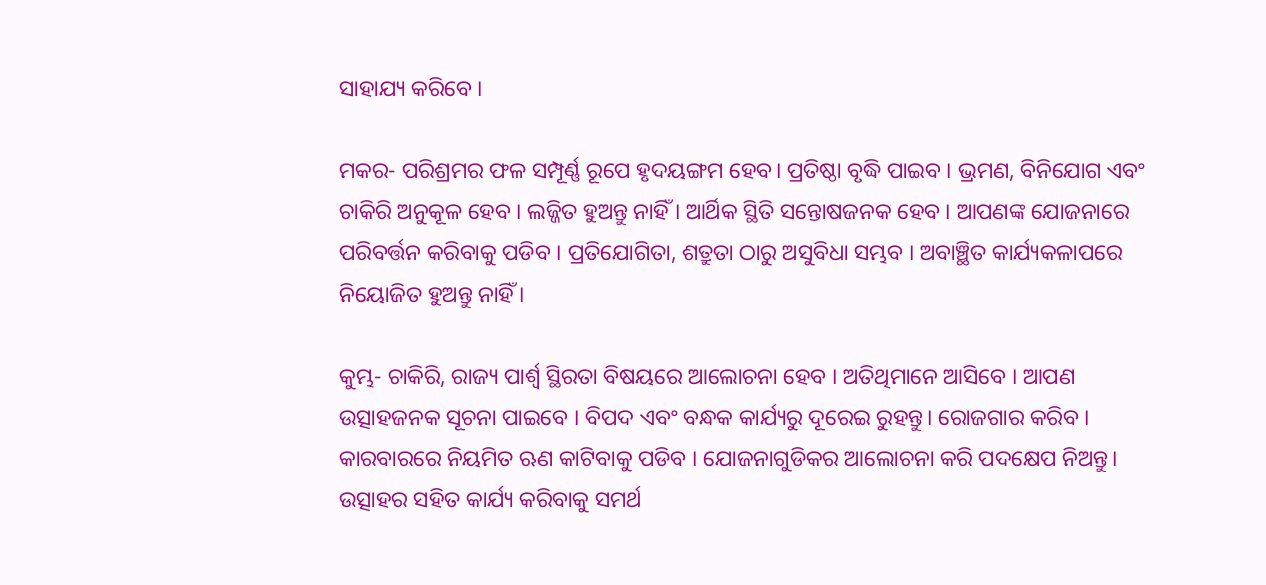ସାହାଯ୍ୟ କରିବେ ।

ମକର- ପରିଶ୍ରମର ଫଳ ସମ୍ପୂର୍ଣ୍ଣ ରୂପେ ହୃଦୟଙ୍ଗମ ହେବ। ପ୍ରତିଷ୍ଠା ବୃଦ୍ଧି ପାଇବ । ଭ୍ରମଣ, ବିନିଯୋଗ ଏବଂ ଚାକିରି ଅନୁକୂଳ ହେବ । ଲଜ୍ଜିତ ହୁଅନ୍ତୁ ନାହିଁ । ଆର୍ଥିକ ସ୍ଥିତି ସନ୍ତୋଷଜନକ ହେବ । ଆପଣଙ୍କ ଯୋଜନାରେ ପରିବର୍ତ୍ତନ କରିବାକୁ ପଡିବ । ପ୍ରତିଯୋଗିତା, ଶତ୍ରୁତା ଠାରୁ ଅସୁବିଧା ସମ୍ଭବ । ଅବାଞ୍ଛିତ କାର୍ଯ୍ୟକଳାପରେ ନିୟୋଜିତ ହୁଅନ୍ତୁ ନାହିଁ ।

କୁମ୍ଭ- ଚାକିରି, ରାଜ୍ୟ ପାର୍ଶ୍ୱ ସ୍ଥିରତା ବିଷୟରେ ଆଲୋଚନା ହେବ । ଅତିଥିମାନେ ଆସିବେ । ଆପଣ ଉତ୍ସାହଜନକ ସୂଚନା ପାଇବେ । ବିପଦ ଏବଂ ବନ୍ଧକ କାର୍ଯ୍ୟରୁ ଦୂରେଇ ରୁହନ୍ତୁ। ରୋଜଗାର କରିବ । କାରବାରରେ ନିୟମିତ ଋଣ କାଟିବାକୁ ପଡିବ । ଯୋଜନାଗୁଡିକର ଆଲୋଚନା କରି ପଦକ୍ଷେପ ନିଅନ୍ତୁ। ଉତ୍ସାହର ସହିତ କାର୍ଯ୍ୟ କରିବାକୁ ସମର୍ଥ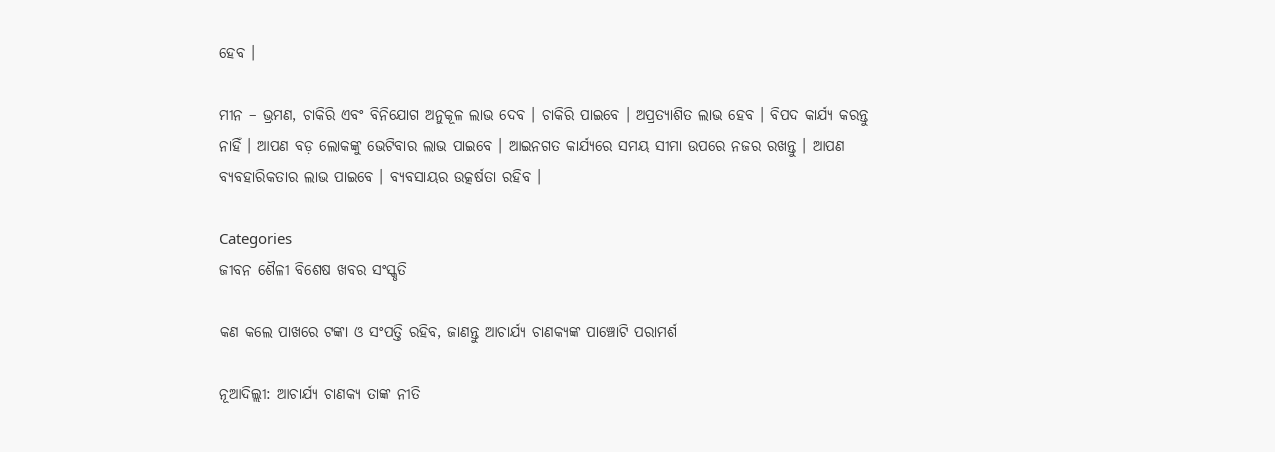ହେବ ।

ମୀନ – ଭ୍ରମଣ, ଚାକିରି ଏବଂ ବିନିଯୋଗ ଅନୁକୂଳ ଲାଭ ଦେବ । ଚାକିରି ପାଇବେ । ଅପ୍ରତ୍ୟାଶିତ ଲାଭ ହେବ । ବିପଦ କାର୍ଯ୍ୟ କରନ୍ତୁ ନାହିଁ । ଆପଣ ବଡ଼ ଲୋକଙ୍କୁ ଭେଟିବାର ଲାଭ ପାଇବେ । ଆଇନଗତ କାର୍ଯ୍ୟରେ ସମୟ ସୀମା ଉପରେ ନଜର ରଖନ୍ତୁ । ଆପଣ ବ୍ୟବହାରିକତାର ଲାଭ ପାଇବେ । ବ୍ୟବସାୟର ଉତ୍କର୍ଷତା ରହିବ ।

Categories
ଜୀବନ ଶୈଳୀ ବିଶେଷ ଖବର ସଂସ୍କୃତି

କଣ କଲେ ପାଖରେ ଟଙ୍କା ଓ ସଂପତ୍ତି ରହିବ, ଜାଣନ୍ତୁ ଆଚାର୍ଯ୍ୟ ଚାଣକ୍ୟଙ୍କ ପାଞ୍ଚୋଟି ପରାମର୍ଶ

ନୂଆଦିଲ୍ଲୀ: ଆଚାର୍ଯ୍ୟ ଚାଣକ୍ୟ ତାଙ୍କ ନୀତି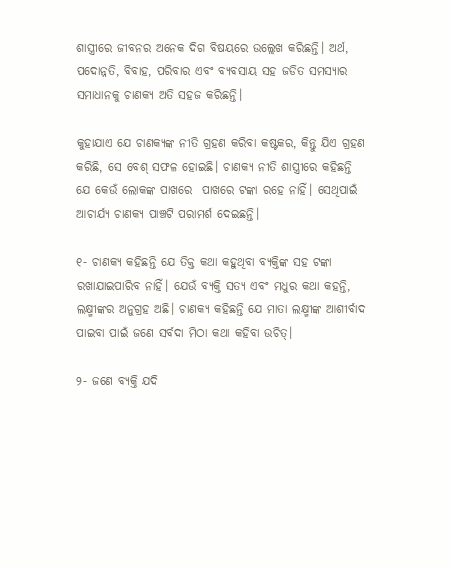ଶାସ୍ତ୍ରୀରେ ଜୀବନର ଅନେକ ଦିଗ ବିଷୟରେ ଉଲ୍ଲେଖ କରିଛନ୍ତି। ଅର୍ଥ, ପଦୋନ୍ନତି, ବିବାହ, ପରିବାର ଏବଂ ବ୍ୟବସାୟ ସହ ଜଡିତ ସମସ୍ୟାର ସମାଧାନକୁ ଚାଣକ୍ୟ ଅତି ସହଜ କରିଛନ୍ତି।

କୁହାଯାଏ ଯେ ଚାଣକ୍ୟଙ୍କ ନୀତି ଗ୍ରହଣ କରିବା କଷ୍ଟକର, କିନ୍ତୁ ଯିଏ ଗ୍ରହଣ କରିଛି, ସେ ବେଶ୍ ସଫଳ ହୋଇଛି। ଚାଣକ୍ୟ ନୀତି ଶାସ୍ତ୍ରୀରେ କହିଛନ୍ତି ଯେ କେଉଁ ଲୋକଙ୍କ ପାଖରେ  ପାଖରେ ଟଙ୍କା ରହେ ନାହିଁ। ସେଥିପାଇଁ ଆଚାର୍ଯ୍ୟ ଚାଣକ୍ୟ ପାଞ୍ଚଟି ପରାମର୍ଶ ଦେଇଛନ୍ତି।

୧- ଚାଣକ୍ୟ କହିଛନ୍ତି ଯେ ତିକ୍ତ କଥା କହୁଥିବା ବ୍ୟକ୍ତିଙ୍କ ସହ ଟଙ୍କା ରଖାଯାଇପାରିବ ନାହିଁ। ଯେଉଁ ବ୍ୟକ୍ତି ସତ୍ୟ ଏବଂ ମଧୁର କଥା କହନ୍ତି, ଲକ୍ଷ୍ମୀଙ୍କର ଅନୁଗ୍ରହ ଅଛି। ଚାଣକ୍ୟ କହିଛନ୍ତି ଯେ ମାତା ଲକ୍ଷ୍ମୀଙ୍କ ଆଶୀର୍ବାଦ ପାଇବା ପାଇଁ ଜଣେ ସର୍ବଦା ମିଠା କଥା କହିବା ଉଚିତ୍।

୨- ଜଣେ ବ୍ୟକ୍ତି ଯଦି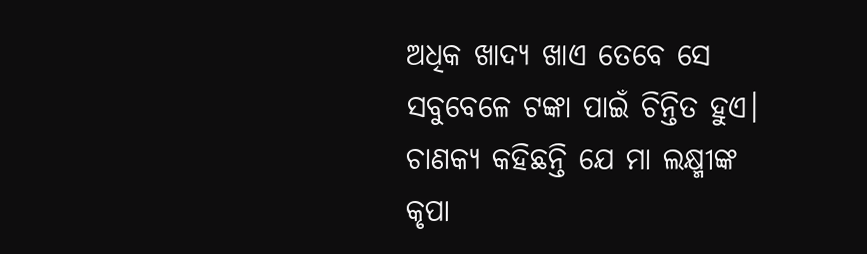ଅଧିକ ଖାଦ୍ୟ ଖାଏ ତେବେ ସେ ସବୁବେଳେ ଟଙ୍କା ପାଇଁ ଚିନ୍ତିତ ହୁଏ। ଚାଣକ୍ୟ କହିଛନ୍ତି ଯେ ମା ଲକ୍ଷ୍ମୀଙ୍କ କୃପା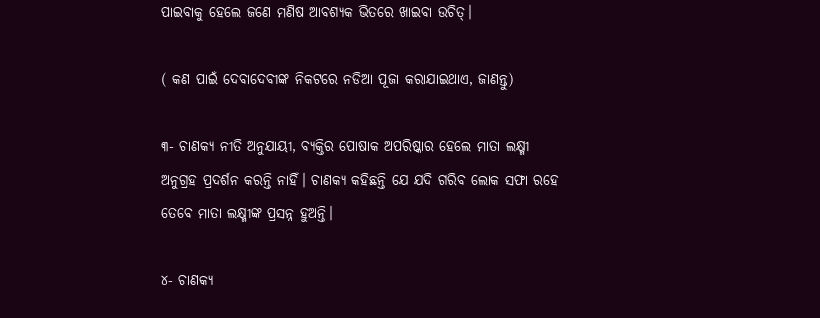ପାଇବାକୁ ହେଲେ ଜଣେ ମଣିଷ ଆବଶ୍ୟକ ଭିତରେ ଖାଇବା ଉଚିତ୍।

( କଣ ପାଇଁ ଦେବାଦେବୀଙ୍କ ନିକଟରେ ନଡିଆ ପୂଜା କରାଯାଇଥାଏ, ଜାଣନ୍ତୁ)

୩- ଚାଣକ୍ୟ ନୀତି ଅନୁଯାୟୀ, ବ୍ୟକ୍ତିର ପୋଷାକ ଅପରିଷ୍କାର ହେଲେ ମାତା ଲକ୍ଷ୍ମୀ ଅନୁଗ୍ରହ ପ୍ରଦର୍ଶନ କରନ୍ତି ନାହିଁ। ଚାଣକ୍ୟ କହିଛନ୍ତି ଯେ ଯଦି ଗରିବ ଲୋକ ସଫା ରହେ ତେବେ ମାତା ଲକ୍ଷ୍ମୀଙ୍କ ପ୍ରସନ୍ନ ହୁଅନ୍ତି।

୪- ଚାଣକ୍ୟ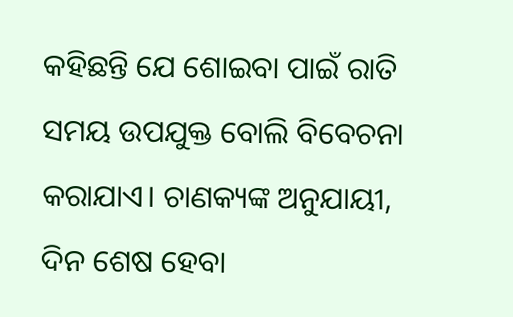କହିଛନ୍ତି ଯେ ଶୋଇବା ପାଇଁ ରାତି ସମୟ ଉପଯୁକ୍ତ ବୋଲି ବିବେଚନା କରାଯାଏ। ଚାଣକ୍ୟଙ୍କ ଅନୁଯାୟୀ, ଦିନ ଶେଷ ହେବା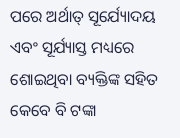ପରେ ଅର୍ଥାତ୍ ସୂର୍ଯ୍ୟୋଦୟ ଏବଂ ସୂର୍ଯ୍ୟାସ୍ତ ମଧ୍ୟରେ ଶୋଇଥିବା ବ୍ୟକ୍ତିଙ୍କ ସହିତ କେବେ ବି ଟଙ୍କା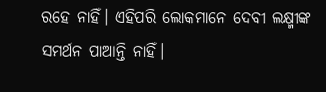ରହେ ନାହିଁ। ଏହିପରି ଲୋକମାନେ ଦେବୀ ଲକ୍ଷ୍ମୀଙ୍କ ସମର୍ଥନ ପାଆନ୍ତି ନାହିଁ।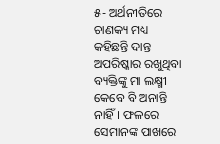୫- ଅର୍ଥନୀତିରେ ଚାଣକ୍ୟ ମଧ୍ୟ କହିଛନ୍ତି ଦାନ୍ତ ଅପରିଷ୍କାର ରଖୁଥିବା ବ୍ୟକ୍ତିଙ୍କୁ ମା ଲକ୍ଷ୍ମୀ କେବେ ବି ଅନାନ୍ତି ନାହିଁ। ଫଳରେ ସେମାନଙ୍କ ପାଖରେ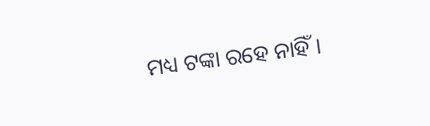ମଧ୍ୟ ଟଙ୍କା ରହେ ନାହିଁ।